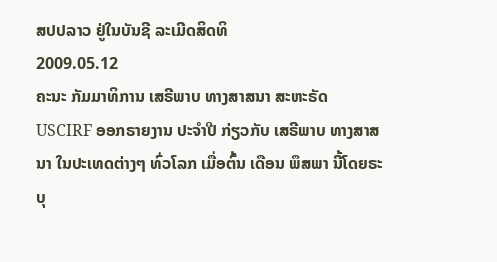ສປປລາວ ຢູ່ໃນບັນຊີ ລະເມີດສິດທິ
2009.05.12
ຄະນະ ກັມມາທິການ ເສຣີພາບ ທາງສາສນາ ສະຫະຣັດ USCIRF ອອກຣາຍງານ ປະຈໍາປີ ກ່ຽວກັບ ເສຣີພາບ ທາງສາສນາ ໃນປະເທດຕ່າງໆ ທົ່ວໂລກ ເມື່ອຕົ້ນ ເດືອນ ພຶສພາ ນີ້ໂດຍຣະບຸ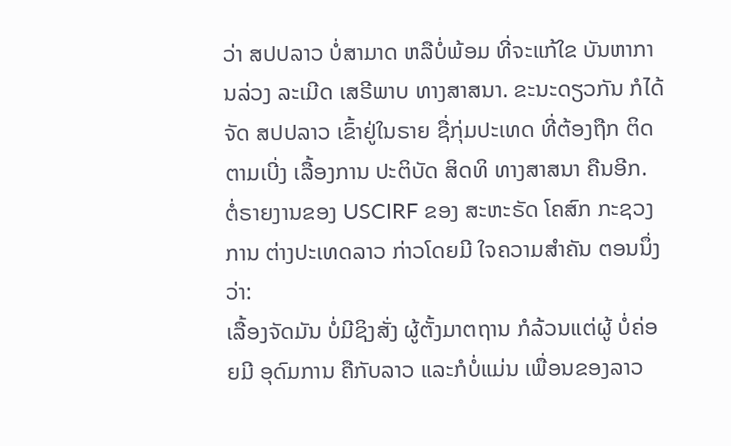ວ່າ ສປປລາວ ບໍ່ສາມາດ ຫລືບໍ່ພ້ອມ ທີ່ຈະແກ້ໃຂ ບັນຫາການລ່ວງ ລະເມີດ ເສຣີພາບ ທາງສາສນາ. ຂະນະດຽວກັນ ກໍໄດ້ຈັດ ສປປລາວ ເຂົ້າຢູ່ໃນຣາຍ ຊື່ກຸ່ມປະເທດ ທີ່ຕ້ອງຖືກ ຕິດຕາມເບີ່ງ ເລື້ອງການ ປະຕິບັດ ສິດທິ ທາງສາສນາ ຄືນອີກ.
ຕໍ່ຣາຍງານຂອງ USCIRF ຂອງ ສະຫະຣັດ ໂຄສົກ ກະຊວງການ ຕ່າງປະເທດລາວ ກ່າວໂດຍມີ ໃຈຄວາມສໍາຄັນ ຕອນນຶ່ງວ່າ:
ເລື້ອງຈັດມັນ ບໍ່ມີຊິງສັ່ງ ຜູ້ຕັ້ງມາຕຖານ ກໍລ້ວນແຕ່ຜູ້ ບໍ່ຄ່ອຍມີ ອຸດົມການ ຄືກັບລາວ ແລະກໍບໍ່ແມ່ນ ເພື່ອນຂອງລາວ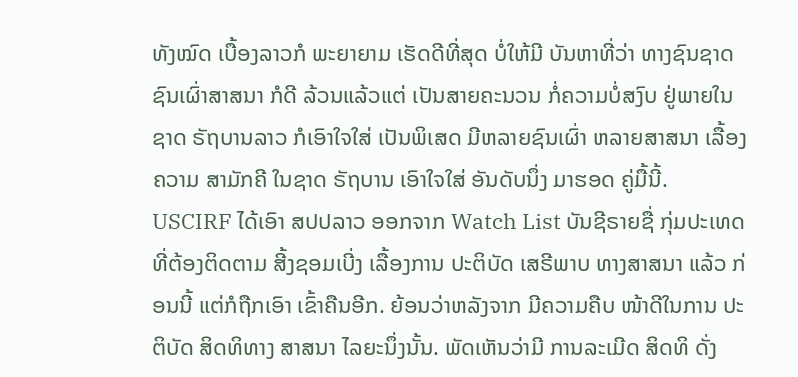ທັງໝົດ ເບື້ອງລາວກໍ ພະຍາຍາມ ເຮັດດີທີ່ສຸດ ບໍ່ໃຫ້ມີ ບັນຫາທີ່ວ່າ ທາງຊົນຊາດ ຊົນເຜົ່າສາສນາ ກໍດີ ລ້ວນແລ້ວແຕ່ ເປັນສາຍຄະນວນ ກໍ່ຄວາມບໍ່ສງົບ ຢູ່ພາຍໃນ ຊາດ ຣັຖບານລາວ ກໍເອົາໃຈໃສ່ ເປັນພິເສດ ມີຫລາຍຊົນເຜົ່າ ຫລາຍສາສນາ ເລື້ອງຄວາມ ສາມັກຄີ ໃນຊາດ ຣັຖບານ ເອົາໃຈໃສ່ ອັນດັບນຶ່ງ ມາຮອດ ຄູ່ມື້ນີ້.
USCIRF ໄດ້ເອົາ ສປປລາວ ອອກຈາກ Watch List ບັນຊີຣາຍຊື່ ກຸ່ມປະເທດ ທີ່ຕ້ອງຕິດຕາມ ສີ້ງຊອມເບີ່ງ ເລື້ອງການ ປະຕິບັດ ເສຣີພາບ ທາງສາສນາ ແລ້ວ ກ່ອນນີ້ ແຕ່ກໍຖືກເອົາ ເຂົ້າຄືນອີກ. ຍ້ອນວ່າຫລັງຈາກ ມີຄວາມຄືບ ໜ້າດີໃນການ ປະຕິບັດ ສິດທິທາງ ສາສນາ ໄລຍະນຶ່ງນັ້ນ. ພັດເຫັນວ່າມີ ການລະເມີດ ສິດທິ ດັ່ງ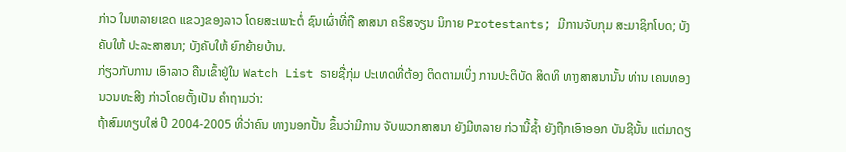ກ່າວ ໃນຫລາຍເຂດ ແຂວງຂອງລາວ ໂດຍສະເພາະຕໍ່ ຊົນເຜົ່າທີ່ຖື ສາສນາ ຄຣິສຈຽນ ນິກາຍ Protestants; ມີການຈັບກຸມ ສະມາຊິກໂບດ; ບັງຄັບໃຫ້ ປະລະສາສນາ; ບັງຄັບໃຫ້ ຍົກຍ້າຍບ້ານ.
ກ່ຽວກັບການ ເອົາລາວ ຄືນເຂົ້າຢູ່ໃນ Watch List ຣາຍຊື່ກຸ່ມ ປະເທດທີ່ຕ້ອງ ຕິດຕາມເບິ່ງ ການປະຕິບັດ ສິດທິ ທາງສາສນານັ້ນ ທ່ານ ເຄນທອງ ນວນທະສີງ ກ່າວໂດຍຕັ້ງເປັນ ຄໍາຖາມວ່າ:
ຖ້າສົມທຽບໃສ່ ປີ 2004-2005 ທີ່ວ່າຄົນ ທາງນອກປັ້ນ ຂຶ້ນວ່າມີການ ຈັບພວກສາສນາ ຍັງມີຫລາຍ ກ່ວານີ້ຊໍ້າ ຍັງຖືກເອົາອອກ ບັນຊີນັ້ນ ແຕ່ມາດຽ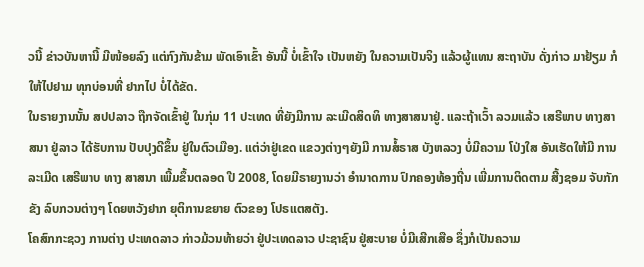ວນີ້ ຂ່າວບັນຫານີ້ ມີໜ້ອຍລົງ ແຕ່ກົງກັນຂ້າມ ພັດເອົາເຂົ້າ ອັນນີ້ ບໍ່ເຂົ້າໃຈ ເປັນຫຍັງ ໃນຄວາມເປັນຈິງ ແລ້ວຜູ້ແທນ ສະຖາບັນ ດັ່ງກ່າວ ມາຢ້ຽມ ກໍໃຫ້ໄປຢາມ ທຸກບ່ອນທີ່ ຢາກໄປ ບໍ່ໄດ້ຂັດ.
ໃນຣາຍງານນັ້ນ ສປປລາວ ຖືກຈັດເຂົ້າຢູ່ ໃນກຸ່ມ 11 ປະເທດ ທີ່ຍັງມີການ ລະເມີດສິດທິ ທາງສາສນາຢູ່. ແລະຖ້າເວົ້າ ລວມແລ້ວ ເສຣີພາບ ທາງສາສນາ ຢູ່ລາວ ໄດ້ຮັບການ ປັບປຸງດີຂຶ້ນ ຢູ່ໃນຕົວເມືອງ. ແຕ່ວ່າຢູ່ເຂດ ແຂວງຕ່າງໆຍັງມີ ການສໍ້ຣາສ ບັງຫລວງ ບໍ່ມີຄວາມ ໂປ່ງໃສ ອັນເຮັດໃຫ້ມີ ການລະເມີດ ເສຣີພາບ ທາງ ສາສນາ ເພີ້ມຂຶ້ນຕລອດ ປີ 2008, ໂດຍມີຣາຍງານວ່າ ອໍານາດການ ປົກຄອງທ້ອງຖີ່ນ ເພີ່ມການຕິດຕາມ ສີ້ງຊອມ ຈັບກັກຂັງ ລົບກວນຕ່າງໆ ໂດຍຫວັງຢາກ ຍຸຕິການຂຍາຍ ຕົວຂອງ ໂປຣແຕສຕັງ.
ໂຄສົກກະຊວງ ການຕ່າງ ປະເທດລາວ ກ່າວມ້ວນທ້າຍວ່າ ຢູ່ປະເທດລາວ ປະຊາຊົນ ຢູ່ສະບາຍ ບໍ່ມີເສີກເສືອ ຊຶ່ງກໍເປັນຄວາມ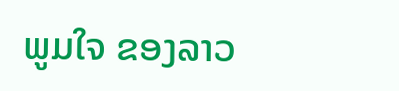ພູມໃຈ ຂອງລາວ